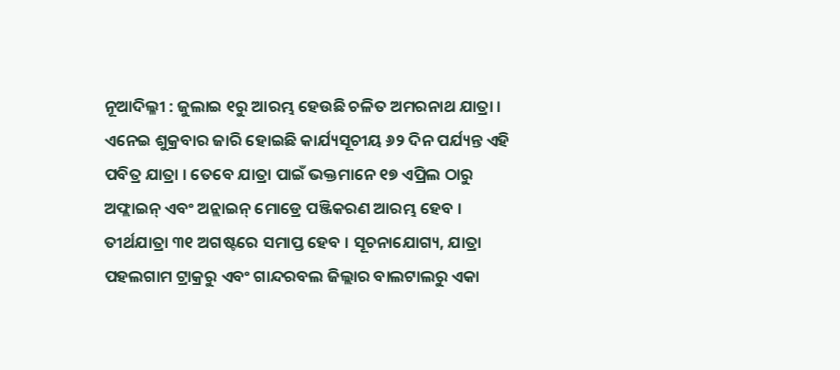ନୂଆଦିଲ୍ଳୀ : ଜୁଲାଇ ୧ରୁ ଆରମ୍ଭ ହେଉଛି ଚଳିତ ଅମରନାଥ ଯାତ୍ରା । ଏନେଇ ଶୁକ୍ରବାର ଜାରି ହୋଇଛି କାର୍ଯ୍ୟସୂଚୀୟ ୬୨ ଦିନ ପର୍ଯ୍ୟନ୍ତ ଏହି ପବିତ୍ର ଯାତ୍ରା । ତେବେ ଯାତ୍ରା ପାଇଁ ଭକ୍ତମାନେ ୧୭ ଏପ୍ରିଲ ଠାରୁ ଅଫ୍ଲାଇନ୍ ଏବଂ ଅନ୍ଲାଇନ୍ ମୋଡ୍ରେ ପଞ୍ଜିକରଣ ଆରମ୍ଭ ହେବ । ତୀର୍ଥଯାତ୍ରା ୩୧ ଅଗଷ୍ଟରେ ସମାପ୍ତ ହେବ । ସୂଚନାଯୋଗ୍ୟ, ଯାତ୍ରା ପହଲଗାମ ଟ୍ରାକ୍ରରୁ ଏବଂ ଗାନ୍ଦରବଲ ଜିଲ୍ଲାର ବାଲଟାଲରୁ ଏକା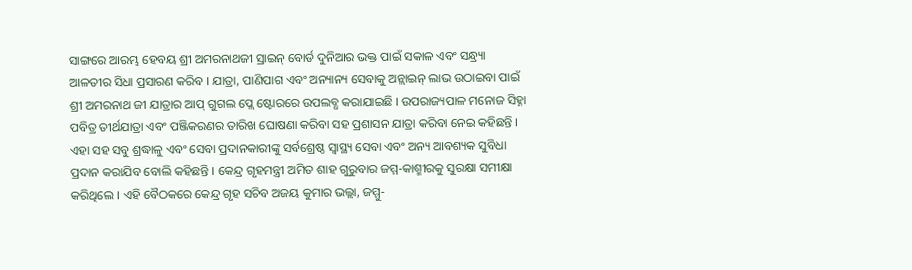ସାଙ୍ଗରେ ଆରମ୍ଭ ହେବୟ ଶ୍ରୀ ଅମରନାଥଜୀ ସ୍ରାଇନ୍ ବୋର୍ଡ ଦୁନିଆର ଭକ୍ତ ପାଇଁ ସକାଳ ଏବଂ ସନ୍ଧ୍ର୍ୟା ଆଳତୀର ସିଧା ପ୍ରସାରଣ କରିବ । ଯାତ୍ରା, ପାଣିପାଗ ଏବଂ ଅନ୍ୟାନ୍ୟ ସେବାକୁ ଅନ୍ଲାଇନ୍ ଲାଭ ଉଠାଇବା ପାଇଁ ଶ୍ରୀ ଅମରନାଥ ଜୀ ଯାତ୍ରାର ଆପ୍ ଗୁଗଲ ପ୍ଲେ ଷ୍ଟୋରରେ ଉପଲବ୍ଧ କରାଯାଇଛି । ଉପରାଜ୍ୟପାଳ ମନୋଜ ସିହ୍ନା ପବିତ୍ର ତୀର୍ଥଯାତ୍ରା ଏବଂ ପଞ୍ଜିକରଣର ତାରିଖ ଘୋଷଣା କରିବା ସହ ପ୍ରଶାସନ ଯାତ୍ରା କରିବା ନେଇ କହିଛନ୍ତି । ଏହା ସହ ସବୁ ଶ୍ରଦ୍ଧାଳୁ ଏବଂ ସେବା ପ୍ରଦାନକାରୀଙ୍କୁ ସର୍ବଶ୍ରେଷ୍ଠ ସ୍ୱାସ୍ଥ୍ୟ ସେବା ଏବଂ ଅନ୍ୟ ଆବଶ୍ୟକ ସୁବିଧା ପ୍ରଦାନ କରାଯିବ ବୋଲି କହିଛନ୍ତି । କେନ୍ଦ୍ର ଗୃହମନ୍ତ୍ରୀ ଅମିତ ଶାହ ଗୁରୁବାର ଜମ୍ମ-କାଶ୍ମୀରକୁ ସୁରକ୍ଷା ସମୀକ୍ଷା କରିଥିଲେ । ଏହି ବୈଠକରେ କେନ୍ଦ୍ର ଗୃହ ସଚିବ ଅଜୟ କୁମାର ଭଲ୍ଲା, ଜମ୍ମୁ-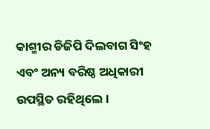କାଶ୍ମୀର ଡିଜିପି ଦିଲବାଗ ସିଂହ ଏବଂ ଅନ୍ୟ ବରିଷ୍ଠ ଅଧିକାରୀ ଉପସ୍ଥିତ ରହିଥିଲେ ।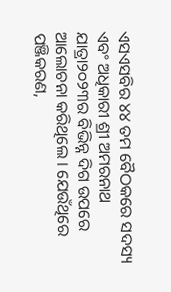ଏସଏସବିର ୪୪ ତମ ବୈଠକରେ ସଦସ୍ୟ ଏବଂ ଅଧିକାରୀ ଶ୍ରୀ ଅମରନାଥ ଯାତ୍ରା୨୦୨୩ର ବିଭିନ୍ନ ଦିଗ ଉପରେ ଆଲୋଚନା କରିଥିଲେ । ଯେଉଁଥିରେ ପଞ୍ଜିକରଣ,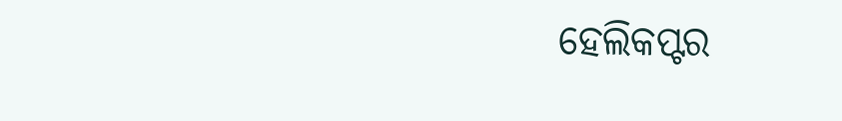ହେଲିକପ୍ଟର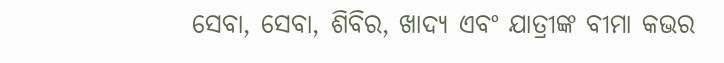ସେବା, ସେବା, ଶିବିର, ଖାଦ୍ୟ ଏବଂ ଯାତ୍ରୀଙ୍କ ବୀମା କଭର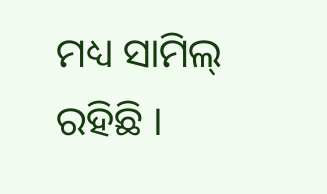ମଧ୍ୟ ସାମିଲ୍ ରହିଛି ।